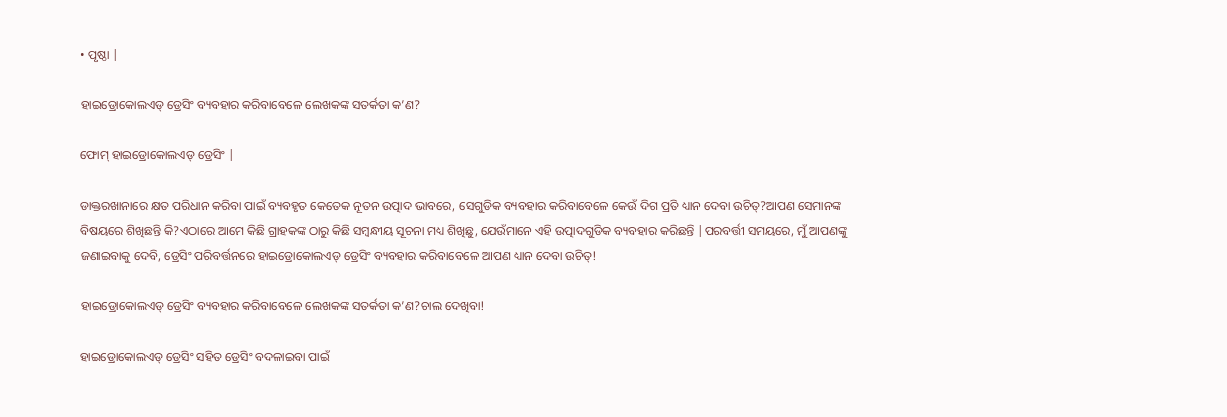• ପୃଷ୍ଠା |

ହାଇଡ୍ରୋକୋଲଏଡ୍ ଡ୍ରେସିଂ ବ୍ୟବହାର କରିବାବେଳେ ଲେଖକଙ୍କ ସତର୍କତା କ’ଣ?

ଫୋମ୍ ହାଇଡ୍ରୋକୋଲଏଡ୍ ଡ୍ରେସିଂ |

ଡାକ୍ତରଖାନାରେ କ୍ଷତ ପରିଧାନ କରିବା ପାଇଁ ବ୍ୟବହୃତ କେତେକ ନୂତନ ଉତ୍ପାଦ ଭାବରେ, ସେଗୁଡିକ ବ୍ୟବହାର କରିବାବେଳେ କେଉଁ ଦିଗ ପ୍ରତି ଧ୍ୟାନ ଦେବା ଉଚିତ୍?ଆପଣ ସେମାନଙ୍କ ବିଷୟରେ ଶିଖିଛନ୍ତି କି?ଏଠାରେ ଆମେ କିଛି ଗ୍ରାହକଙ୍କ ଠାରୁ କିଛି ସମ୍ବନ୍ଧୀୟ ସୂଚନା ମଧ୍ୟ ଶିଖିଛୁ, ଯେଉଁମାନେ ଏହି ଉତ୍ପାଦଗୁଡିକ ବ୍ୟବହାର କରିଛନ୍ତି |ପରବର୍ତ୍ତୀ ସମୟରେ, ମୁଁ ଆପଣଙ୍କୁ ଜଣାଇବାକୁ ଦେବି, ଡ୍ରେସିଂ ପରିବର୍ତ୍ତନରେ ହାଇଡ୍ରୋକୋଲଏଡ୍ ଡ୍ରେସିଂ ବ୍ୟବହାର କରିବାବେଳେ ଆପଣ ଧ୍ୟାନ ଦେବା ଉଚିତ୍!

ହାଇଡ୍ରୋକୋଲଏଡ୍ ଡ୍ରେସିଂ ବ୍ୟବହାର କରିବାବେଳେ ଲେଖକଙ୍କ ସତର୍କତା କ’ଣ?ଚାଲ ଦେଖିବା!

ହାଇଡ୍ରୋକୋଲଏଡ୍ ଡ୍ରେସିଂ ସହିତ ଡ୍ରେସିଂ ବଦଳାଇବା ପାଇଁ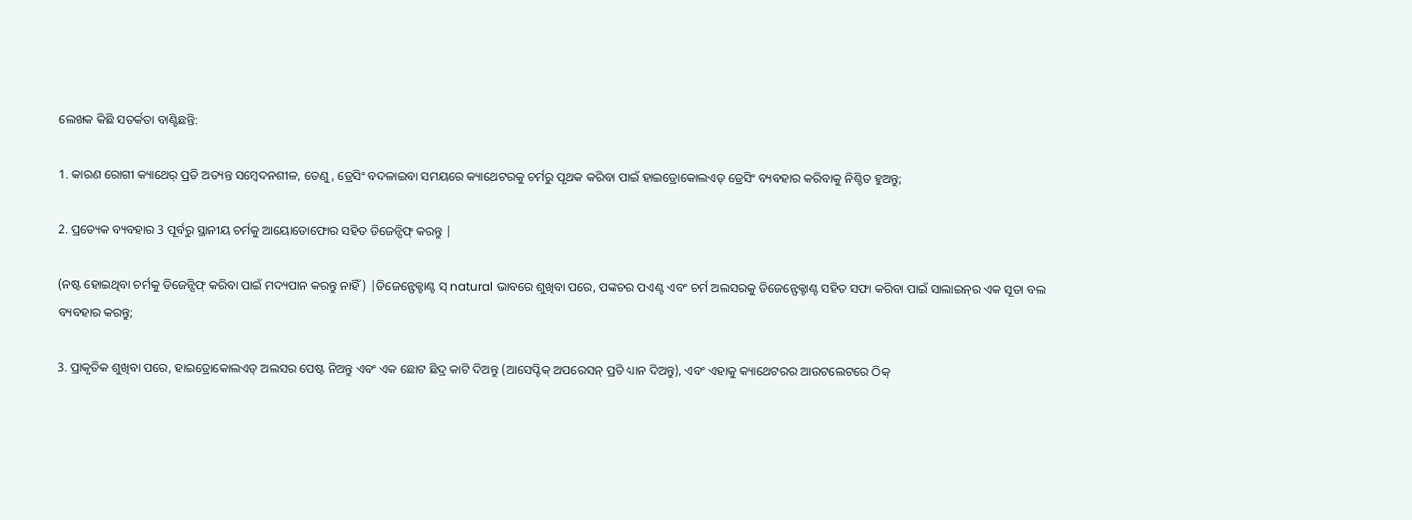ଲେଖକ କିଛି ସତର୍କତା ବାଣ୍ଟିଛନ୍ତି:

1. କାରଣ ରୋଗୀ କ୍ୟାଥେର୍ ପ୍ରତି ଅତ୍ୟନ୍ତ ସମ୍ବେଦନଶୀଳ, ତେଣୁ, ଡ୍ରେସିଂ ବଦଳାଇବା ସମୟରେ କ୍ୟାଥେଟରକୁ ଚର୍ମରୁ ପୃଥକ କରିବା ପାଇଁ ହାଇଡ୍ରୋକୋଲଏଡ୍ ଡ୍ରେସିଂ ବ୍ୟବହାର କରିବାକୁ ନିଶ୍ଚିତ ହୁଅନ୍ତୁ;

2. ପ୍ରତ୍ୟେକ ବ୍ୟବହାର 3 ପୂର୍ବରୁ ସ୍ଥାନୀୟ ଚର୍ମକୁ ଆୟୋଡୋଫୋର ସହିତ ଡିଜେନ୍ସିଫ୍ କରନ୍ତୁ |

(ନଷ୍ଟ ହୋଇଥିବା ଚର୍ମକୁ ଡିଜେନ୍ସିଫ୍ କରିବା ପାଇଁ ମଦ୍ୟପାନ କରନ୍ତୁ ନାହିଁ) |ଡିଜେନ୍ଫେକ୍ଟାଣ୍ଟ ସ୍ natural ଭାବରେ ଶୁଖିବା ପରେ, ପଙ୍କଚର ପଏଣ୍ଟ ଏବଂ ଚର୍ମ ଅଲସରକୁ ଡିଜେନ୍ଫେକ୍ଟାଣ୍ଟ ସହିତ ସଫା କରିବା ପାଇଁ ସାଲାଇନ୍‌ର ଏକ ସୂତା ବଲ ବ୍ୟବହାର କରନ୍ତୁ;

3. ପ୍ରାକୃତିକ ଶୁଖିବା ପରେ, ହାଇଡ୍ରୋକୋଲଏଡ୍ ଅଲସର ପେଷ୍ଟ ନିଅନ୍ତୁ ଏବଂ ଏକ ଛୋଟ ଛିଦ୍ର କାଟି ଦିଅନ୍ତୁ (ଆସେପ୍ଟିକ୍ ଅପରେସନ୍ ପ୍ରତି ଧ୍ୟାନ ଦିଅନ୍ତୁ), ଏବଂ ଏହାକୁ କ୍ୟାଥେଟରର ଆଉଟଲେଟରେ ଠିକ୍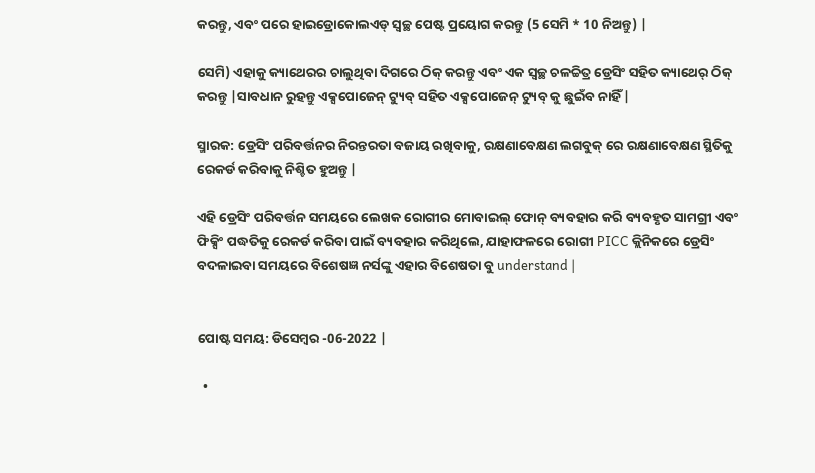କରନ୍ତୁ, ଏବଂ ପରେ ହାଇଡ୍ରୋକୋଲଏଡ୍ ସ୍ୱଚ୍ଛ ପେଷ୍ଟ ପ୍ରୟୋଗ କରନ୍ତୁ (5 ସେମି * 10 ନିଅନ୍ତୁ) |

ସେମି) ଏହାକୁ କ୍ୟାଥେରର ଚାଲୁଥିବା ଦିଗରେ ଠିକ୍ କରନ୍ତୁ ଏବଂ ଏକ ସ୍ୱଚ୍ଛ ଚଳଚ୍ଚିତ୍ର ଡ୍ରେସିଂ ସହିତ କ୍ୟାଥେର୍ ଠିକ୍ କରନ୍ତୁ |ସାବଧାନ ରୁହନ୍ତୁ ଏକ୍ସପୋଜେନ୍ ଟ୍ୟୁବ୍ ସହିତ ଏକ୍ସପୋଜେନ୍ ଟ୍ୟୁବ୍ କୁ ଛୁଇଁବ ନାହିଁ |

ସ୍ମାରକ: ଡ୍ରେସିଂ ପରିବର୍ତ୍ତନର ନିରନ୍ତରତା ବଜାୟ ରଖିବାକୁ, ରକ୍ଷଣାବେକ୍ଷଣ ଲଗବୁକ୍ ରେ ରକ୍ଷଣାବେକ୍ଷଣ ସ୍ଥିତିକୁ ରେକର୍ଡ କରିବାକୁ ନିଶ୍ଚିତ ହୁଅନ୍ତୁ |

ଏହି ଡ୍ରେସିଂ ପରିବର୍ତ୍ତନ ସମୟରେ ଲେଖକ ରୋଗୀର ମୋବାଇଲ୍ ଫୋନ୍ ବ୍ୟବହାର କରି ବ୍ୟବହୃତ ସାମଗ୍ରୀ ଏବଂ ଫିକ୍ସିଂ ପଦ୍ଧତିକୁ ରେକର୍ଡ କରିବା ପାଇଁ ବ୍ୟବହାର କରିଥିଲେ, ଯାହାଫଳରେ ରୋଗୀ PICC କ୍ଲିନିକରେ ଡ୍ରେସିଂ ବଦଳାଇବା ସମୟରେ ବିଶେଷଜ୍ଞ ନର୍ସଙ୍କୁ ଏହାର ବିଶେଷତା ବୁ understand |


ପୋଷ୍ଟ ସମୟ: ଡିସେମ୍ବର -06-2022 |

  •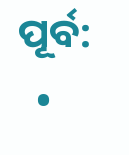ପୂର୍ବ:
  •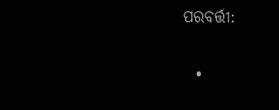ପରବର୍ତ୍ତୀ:

  •